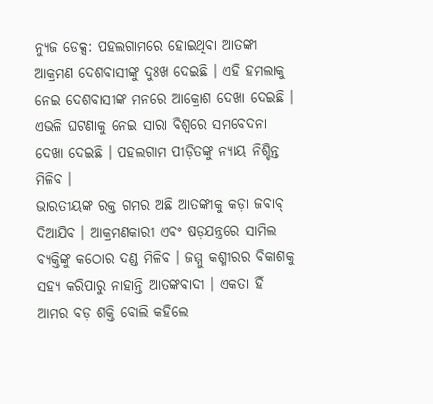ନ୍ୟୁଜ ଡେକ୍ସ: ପହଲଗାମରେ ହୋଇଥିବା ଆତଙ୍କୀ ଆକ୍ରମଣ ଦେଶବାସୀଙ୍କୁ ଦୁଃଖ ଦେଇଛି । ଏହି ହମଲାକୁ ନେଇ ଦେଶବାସୀଙ୍କ ମନରେ ଆକ୍ରୋଶ ଦେଖା ଦେଇଛି । ଏଭଳି ଘଟଣାକୁ ନେଇ ସାରା ବିଶ୍ୱରେ ସମବେଦନା ଦେଖା ଦେଇଛି । ପହଲଗାମ ପୀଡ଼ିତଙ୍କୁ ନ୍ୟାୟ ନିଶ୍ଚିନ୍ତ ମିଳିବ ।
ଭାରତୀୟଙ୍କ ରକ୍ତ ଗମର ଅଛି ଆତଙ୍କୀକୁ କଡ଼ା ଜବାବ୍ ଦିଆଯିବ । ଆକ୍ରମଣକାରୀ ଏବଂ ଷଡ଼ଯନ୍ତ୍ରରେ ସାମିଲ ବ୍ୟକ୍ତିଙ୍କୁ କଠୋର ଦଣ୍ଡ ମିଳିବ । ଜମ୍ମୁ କଶ୍ମୀରର ବିକାଶକୁ ସହ୍ୟ କରିପାରୁ ନାହାନ୍ତି ଆତଙ୍କବାଦୀ । ଏକତା ହିଁ ଆମର ବଡ଼ ଶକ୍ତି ବୋଲି କହିଲେ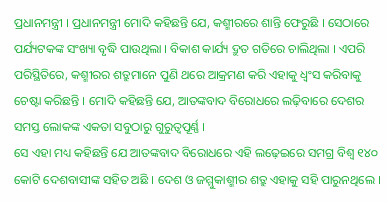ପ୍ରଧାନମନ୍ତ୍ରୀ । ପ୍ରଧାନମନ୍ତ୍ରୀ ମୋଦି କହିଛନ୍ତି ଯେ, କଶ୍ମୀରରେ ଶାନ୍ତି ଫେରୁଛି । ସେଠାରେ ପର୍ଯ୍ୟଟକଙ୍କ ସଂଖ୍ୟା ବୃଦ୍ଧି ପାଉଥିଲା । ବିକାଶ କାର୍ଯ୍ୟ ଦ୍ରୁତ ଗତିରେ ଚାଲିଥିଲା । ଏପରି ପରିସ୍ଥିତିରେ, କଶ୍ମୀରର ଶତ୍ରୁମାନେ ପୁଣି ଥରେ ଆକ୍ରମଣ କରି ଏହାକୁ ଧ୍ୱଂସ କରିବାକୁ ଚେଷ୍ଟା କରିଛନ୍ତି । ମୋଦି କହିଛନ୍ତି ଯେ, ଆତଙ୍କବାଦ ବିରୋଧରେ ଲଢ଼ିବାରେ ଦେଶର ସମସ୍ତ ଲୋକଙ୍କ ଏକତା ସବୁଠାରୁ ଗୁରୁତ୍ୱପୂର୍ଣ୍ଣ ।
ସେ ଏହା ମଧ୍ୟ କହିଛନ୍ତି ଯେ ଆତଙ୍କବାଦ ବିରୋଧରେ ଏହି ଲଢ଼େଇରେ ସମଗ୍ର ବିଶ୍ୱ ୧୪୦ କୋଟି ଦେଶବାସୀଙ୍କ ସହିତ ଅଛି । ଦେଶ ଓ ଜମ୍ମୁକାଶ୍ମୀର ଶତ୍ରୁ ଏହାକୁ ସହି ପାରୁନଥିଲେ ।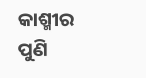କାଶ୍ମୀର ପୁଣି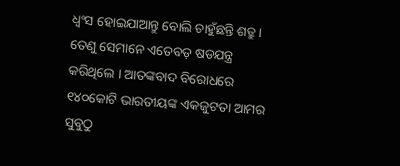ଧ୍ୱଂସ ହୋଇଯାଆନ୍ତୁ ବୋଲି ଚାହୁଁଛନ୍ତି ଶତ୍ରୁ । ତେଣୁ ସେମାନେ ଏତେବଡ଼ ଷଡଯନ୍ତ୍ର କରିଥିଲେ । ଆତଙ୍କବାଦ ବିରୋଧରେ ୧୪୦କୋଟି ଭାରତୀୟଙ୍କ ଏକଜୁଟତା ଆମର ସୁବୁଠୁ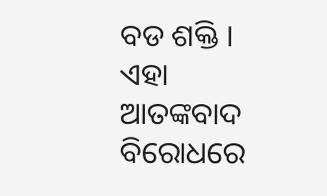ବଡ ଶକ୍ତି । ଏହା ଆତଙ୍କବାଦ ବିରୋଧରେ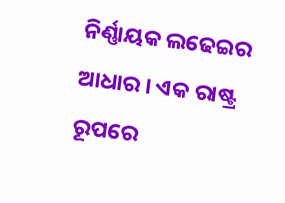ନିର୍ଣ୍ଣାୟକ ଲଢେଇର ଆଧାର । ଏକ ରାଷ୍ଟ୍ର ରୂପରେ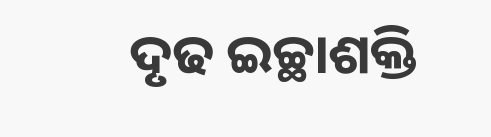ଦୃଢ ଇଚ୍ଛାଶକ୍ତି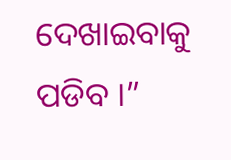ଦେଖାଇବାକୁ ପଡିବ ।”